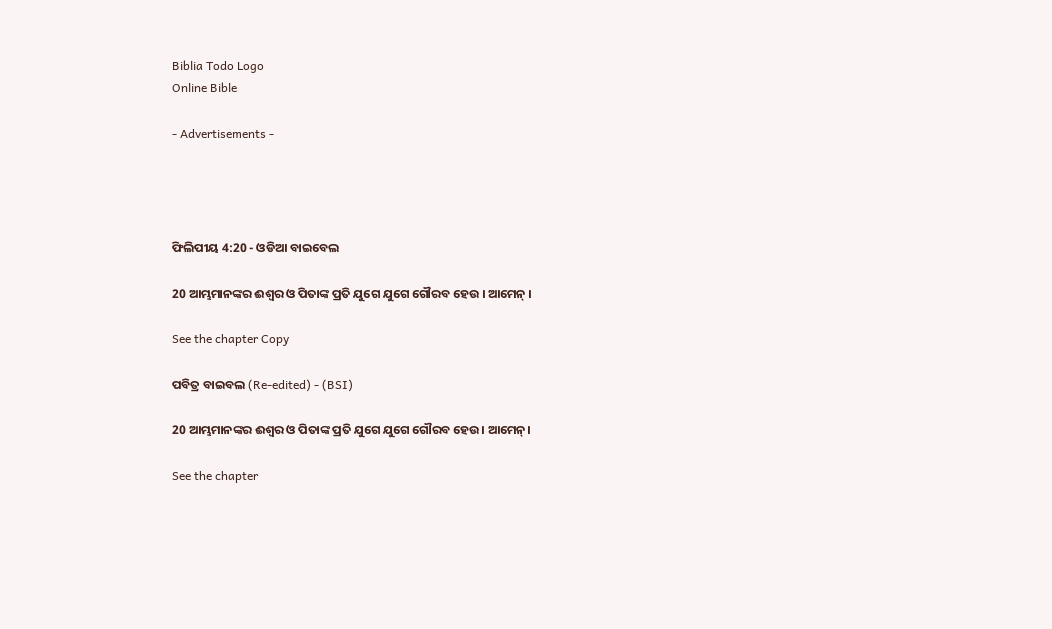Biblia Todo Logo
Online Bible

- Advertisements -




ଫିଲିପୀୟ 4:20 - ଓଡିଆ ବାଇବେଲ

20 ଆମ୍ଭମାନଙ୍କର ଈଶ୍ୱର ଓ ପିତାଙ୍କ ପ୍ରତି ଯୁଗେ ଯୁଗେ ଗୌରବ ହେଉ । ଆମେନ୍‍ ।

See the chapter Copy

ପବିତ୍ର ବାଇବଲ (Re-edited) - (BSI)

20 ଆମ୍ଭମାନଙ୍କର ଈଶ୍ଵର ଓ ପିତାଙ୍କ ପ୍ରତି ଯୁଗେ ଯୁଗେ ଗୌରବ ହେଉ। ଆମେନ୍।

See the chapter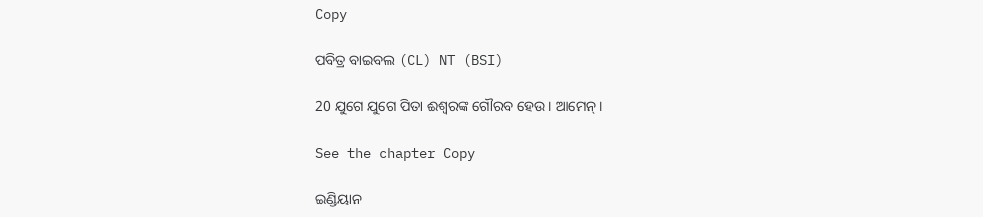Copy

ପବିତ୍ର ବାଇବଲ (CL) NT (BSI)

20 ଯୁଗେ ଯୁଗେ ପିତା ଈଶ୍ୱରଙ୍କ ଗୌରବ ହେଉ। ଆମେନ୍।

See the chapter Copy

ଇଣ୍ଡିୟାନ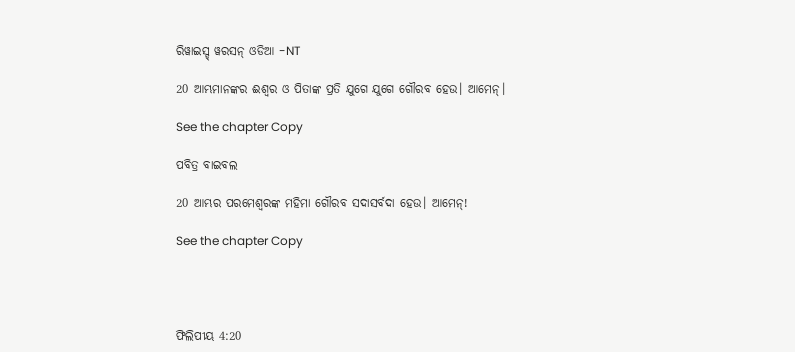ରିୱାଇସ୍ଡ୍ ୱରସନ୍ ଓଡିଆ -NT

20 ଆମ୍ଭମାନଙ୍କର ଈଶ୍ବର ଓ ପିତାଙ୍କ ପ୍ରତି ଯୁଗେ ଯୁଗେ ଗୌରବ ହେଉ। ଆମେନ୍‍।

See the chapter Copy

ପବିତ୍ର ବାଇବଲ

20 ଆମ୍ଭର ପରମେଶ୍ୱରଙ୍କ ମହିମା ଗୌରବ ସଦାସର୍ବଦା ହେଉ। ଆମେନ୍!

See the chapter Copy




ଫିଲିପୀୟ 4:20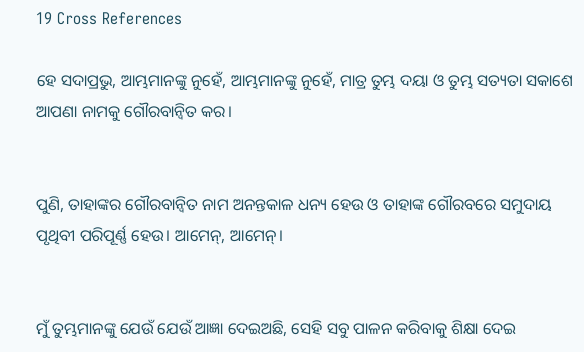19 Cross References

ହେ ସଦାପ୍ରଭୁ, ଆମ୍ଭମାନଙ୍କୁ ନୁହେଁ, ଆମ୍ଭମାନଙ୍କୁ ନୁହେଁ, ମାତ୍ର ତୁମ୍ଭ ଦୟା ଓ ତୁମ୍ଭ ସତ୍ୟତା ସକାଶେ ଆପଣା ନାମକୁ ଗୌରବାନ୍ୱିତ କର।


ପୁଣି, ତାହାଙ୍କର ଗୌରବାନ୍ୱିତ ନାମ ଅନନ୍ତକାଳ ଧନ୍ୟ ହେଉ ଓ ତାହାଙ୍କ ଗୌରବରେ ସମୁଦାୟ ପୃଥିବୀ ପରିପୂର୍ଣ୍ଣ ହେଉ। ଆମେନ୍‍, ଆମେନ୍‍।


ମୁଁ ତୁମ୍ଭମାନଙ୍କୁ ଯେଉଁ ଯେଉଁ ଆଜ୍ଞା ଦେଇଅଛି, ସେହି ସବୁ ପାଳନ କରିବାକୁ ଶିକ୍ଷା ଦେଇ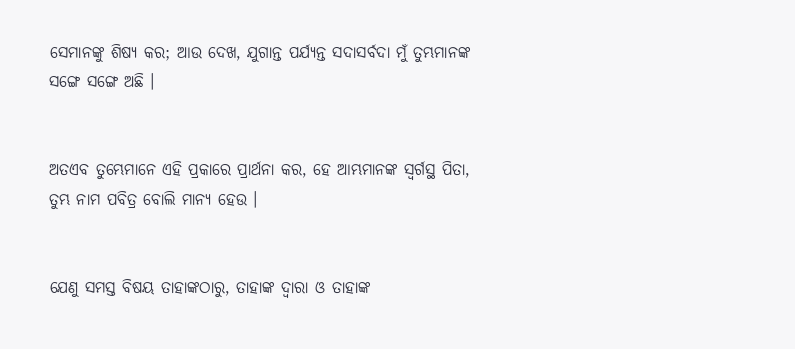ସେମାନଙ୍କୁ ଶିଷ୍ୟ କର; ଆଉ ଦେଖ, ଯୁଗାନ୍ତ ପର୍ଯ୍ୟନ୍ତ ସଦାସର୍ବଦା ମୁଁ ତୁମ୍ଭମାନଙ୍କ ସଙ୍ଗେ ସଙ୍ଗେ ଅଛି ।


ଅତଏବ ତୁମ୍ଭେମାନେ ଏହି ପ୍ରକାରେ ପ୍ରାର୍ଥନା କର, ହେ ଆମ୍ଭମାନଙ୍କ ସ୍ୱର୍ଗସ୍ଥ ପିତା, ତୁମ୍ଭ ନାମ ପବିତ୍ର ବୋଲି ମାନ୍ୟ ହେଉ ।


ଯେଣୁ ସମସ୍ତ ବିଷୟ ତାହାଙ୍କଠାରୁ, ତାହାଙ୍କ ଦ୍ୱାରା ଓ ତାହାଙ୍କ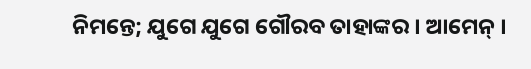ନିମନ୍ତେ; ଯୁଗେ ଯୁଗେ ଗୌରବ ତାହାଙ୍କର । ଆମେନ୍‍ ।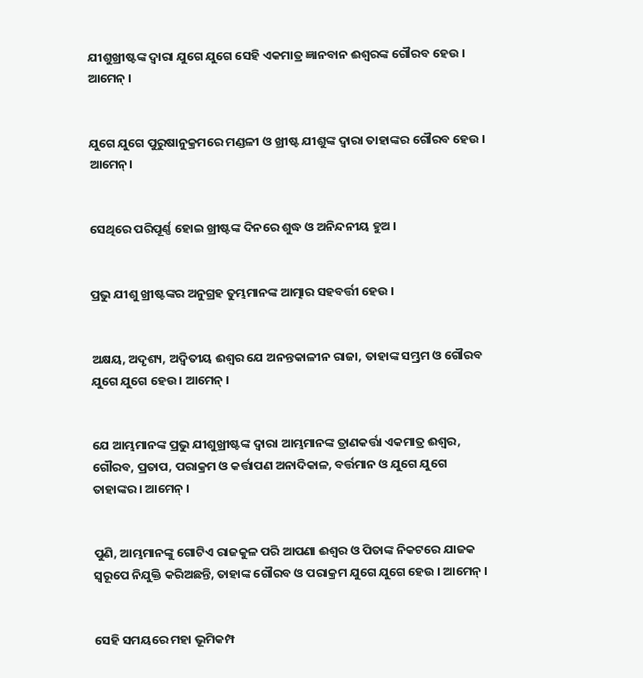ଯୀଶୁଖ୍ରୀଷ୍ଟଙ୍କ ଦ୍ୱାରା ଯୁଗେ ଯୁଗେ ସେହି ଏକମାତ୍ର ଜ୍ଞାନବାନ ଈଶ୍ୱରଙ୍କ ଗୌରବ ହେଉ । ଆମେନ୍‍ ।


ଯୁଗେ ଯୁଗେ ପୁରୁଷାନୁକ୍ରମରେ ମଣ୍ଡଳୀ ଓ ଖ୍ରୀଷ୍ଟ ଯୀଶୁଙ୍କ ଦ୍ୱାରା ତାହାଙ୍କର ଗୌରବ ହେଉ । ଆମେନ୍।


ସେଥିରେ ପରିପୂର୍ଣ୍ଣ ହୋଇ ଖ୍ରୀଷ୍ଟଙ୍କ ଦିନରେ ଶୁଦ୍ଧ ଓ ଅନିନ୍ଦନୀୟ ହୁଅ ।


ପ୍ରଭୁ ଯୀଶୁ ଖ୍ରୀଷ୍ଟଙ୍କର ଅନୁଗ୍ରହ ତୁମ୍ଭମାନଙ୍କ ଆତ୍ମାର ସହବର୍ତ୍ତୀ ହେଉ ।


ଅକ୍ଷୟ, ଅଦୃଶ୍ୟ, ଅଦ୍ୱିତୀୟ ଈଶ୍ୱର ଯେ ଅନନ୍ତକାଳୀନ ରାଜା, ତାହାଙ୍କ ସମ୍ଭ୍ରମ ଓ ଗୌରବ ଯୁଗେ ଯୁଗେ ହେଉ । ଆମେନ୍ ।


ଯେ ଆମ୍ଭମାନଙ୍କ ପ୍ରଭୁ ଯୀଶୁଖ୍ରୀଷ୍ଟଙ୍କ ଦ୍ୱାରା ଆମ୍ଭମାନଙ୍କ ତ୍ରାଣକର୍ତ୍ତା ଏକମାତ୍ର ଈଶ୍ୱର, ଗୌରବ, ପ୍ରତାପ, ପରାକ୍ରମ ଓ କର୍ତ୍ତାପଣ ଅନାଦିକାଳ, ବର୍ତ୍ତମାନ ଓ ଯୁଗେ ଯୁଗେ ତାହାଙ୍କର । ଆମେନ୍‍ ।


ପୁଣି, ଆମ୍ଭମାନଙ୍କୁ ଗୋଟିଏ ରାଜକୁଳ ପରି ଆପଣା ଈଶ୍ୱର ଓ ପିତାଙ୍କ ନିକଟରେ ଯାଜକ ସ୍ୱରୂପେ ନିଯୁକ୍ତି କରିଅଛନ୍ତି, ତାହାଙ୍କ ଗୌରବ ଓ ପରାକ୍ରମ ଯୁଗେ ଯୁଗେ ହେଉ । ଆମେନ୍ ।


ସେହି ସମୟରେ ମହା ଭୂମିକମ୍ପ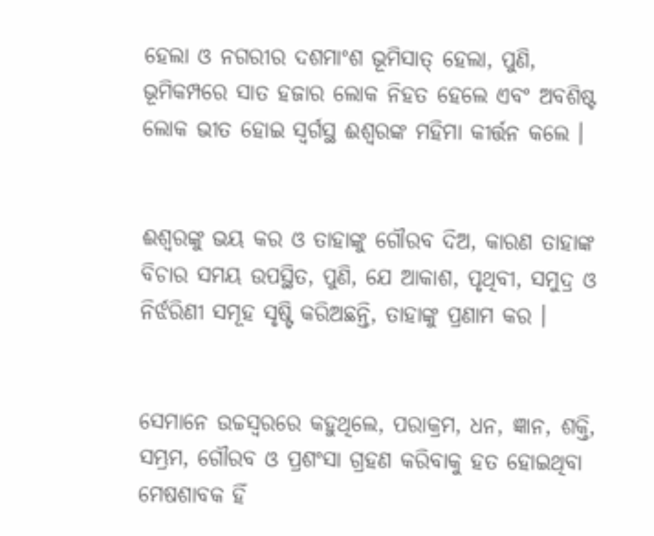ହେଲା ଓ ନଗରୀର ଦଶମାଂଶ ଭୂମିସାତ୍ ହେଲା, ପୁଣି, ଭୂମିକମ୍ପରେ ସାତ ହଜାର ଲୋକ ନିହତ ହେଲେ ଏବଂ ଅବଶିଷ୍ଟ ଲୋକ ଭୀତ ହୋଇ ସ୍ୱର୍ଗସ୍ଥ ଈଶ୍ୱରଙ୍କ ମହିମା କୀର୍ତ୍ତନ କଲେ ।


ଈଶ୍ୱରଙ୍କୁ ଭୟ କର ଓ ତାହାଙ୍କୁ ଗୌରବ ଦିଅ, କାରଣ ତାହାଙ୍କ ବିଚାର ସମୟ ଉପସ୍ଥିତ, ପୁଣି, ଯେ ଆକାଶ, ପୃଥିବୀ, ସମୁଦ୍ର ଓ ନିର୍ଝରିଣୀ ସମୂହ ସୃଷ୍ଟି କରିଅଛନ୍ତି, ତାହାଙ୍କୁ ପ୍ରଣାମ କର ।


ସେମାନେ ଉଚ୍ଚସ୍ୱରରେ କହୁଥିଲେ, ପରାକ୍ରମ, ଧନ, ଜ୍ଞାନ, ଶକ୍ତି, ସମ୍ଭ୍ରମ, ଗୌରବ ଓ ପ୍ରଶଂସା ଗ୍ରହଣ କରିବାକୁ ହତ ହୋଇଥିବା ମେଷଶାବକ ହିଁ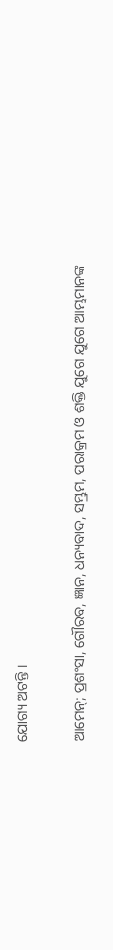ଯୋଗ୍ୟ ଅଟନ୍ତି ।


ଆମେନ୍; ପ୍ରଶଂସା, ଗୌରବ, ଜ୍ଞାନ, ଧନ୍ୟବାଦ, ସମ୍ଭ୍ରମ, ପରାକ୍ରମ ଓ ଶକ୍ତି ଯୁଗେ ଯୁଗେ ଆମ୍ଭମାନଙ୍କ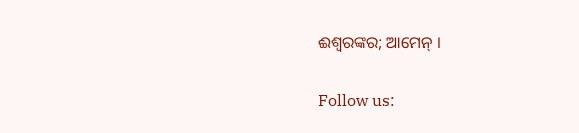ଈଶ୍ୱରଙ୍କର; ଆମେନ୍ ।


Follow us: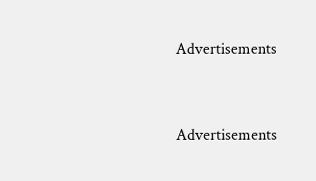Advertisements


Advertisements